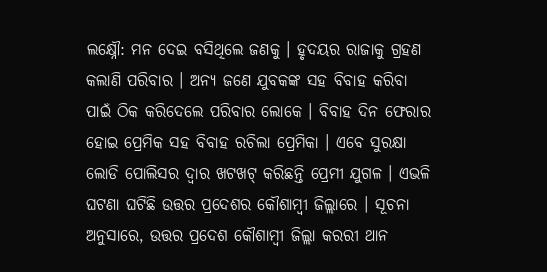ଲକ୍ଷ୍ନୌ: ମନ ଦେଇ ବସିଥିଲେ ଜଣକୁ । ହୃଦୟର ରାଜାକୁ ଗ୍ରହଣ କଲାଣି ପରିବାର । ଅନ୍ୟ ଜଣେ ଯୁବକଙ୍କ ସହ ବିବାହ କରିବା ପାଇଁ ଠିକ କରିଦେଲେ ପରିବାର ଲୋକେ । ବିବାହ ଦିନ ଫେରାର ହୋଇ ପ୍ରେମିକ ସହ ବିବାହ ରଚିଲା ପ୍ରେମିକା । ଏବେ ସୁରକ୍ଷା ଲୋଡି ପୋଲିସର ଦ୍ୱାର ଖଟଖଟ୍ କରିଛନ୍ତି ପ୍ରେମୀ ଯୁଗଳ । ଏଭଳି ଘଟଣା ଘଟିଛି ଉତ୍ତର ପ୍ରଦେଶର କୌଶାମ୍ବୀ ଜିଲ୍ଲାରେ । ସୂଚନା ଅନୁସାରେ, ଉତ୍ତର ପ୍ରଦେଶ କୌଶାମ୍ବୀ ଜିଲ୍ଲା କରରୀ ଥାନ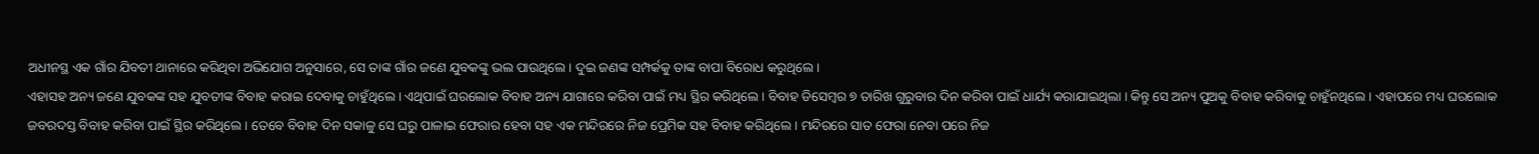ଅଧୀନସ୍ଥ ଏକ ଗାଁର ଯିବତୀ ଥାନାରେ କରିଥିବା ଅଭିଯୋଗ ଅନୁସାରେ, ସେ ତାଙ୍କ ଗାଁର ଜଣେ ଯୁବକଙ୍କୁ ଭଲ ପାଉଥିଲେ । ଦୁଇ ଜଣଙ୍କ ସମ୍ପର୍କକୁ ତାଙ୍କ ବାପା ବିରୋଧ କରୁଥିଲେ ।
ଏହାସହ ଅନ୍ୟ ଜଣେ ଯୁବକଙ୍କ ସହ ଯୁବତୀଙ୍କ ବିବାହ କରାଇ ଦେବାକୁ ଚାହୁଁଥିଲେ । ଏଥିପାଇଁ ଘରଲୋକ ବିବାହ ଅନ୍ୟ ଯାଗାରେ କରିବା ପାଇଁ ମଧ୍ୟ ସ୍ଥିର କରିଥିଲେ । ବିବାହ ଡିସେମ୍ବର ୭ ତାରିଖ ଗୁରୁବାର ଦିନ କରିବା ପାଇଁ ଧାର୍ଯ୍ୟ କରାଯାଇଥିଲା । କିନ୍ତୁ ସେ ଅନ୍ୟ ପୁଅକୁ ବିବାହ କରିବାକୁ ଚାହୁଁନଥିଲେ । ଏହାପରେ ମଧ୍ୟ ଘରଲୋକ ଜବରଦସ୍ତ ବିବାହ କରିବା ପାଇଁ ସ୍ଥିର କରିଥିଲେ । ତେବେ ବିବାହ ଦିନ ସକାଳୁ ସେ ଘରୁ ପାଳାଇ ଫେରାର ହେବା ସହ ଏକ ମନ୍ଦିରରେ ନିଜ ପ୍ରେମିକ ସହ ବିବାହ କରିଥିଲେ । ମନ୍ଦିରରେ ସାତ ଫେରା ନେବା ପରେ ନିଜ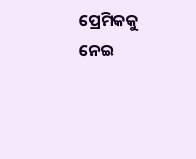ପ୍ରେମିକକୁ ନେଇ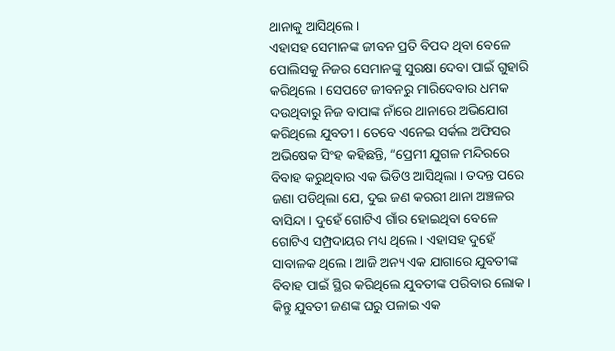ଥାନାକୁ ଆସିଥିଲେ ।
ଏହାସହ ସେମାନଙ୍କ ଜୀବନ ପ୍ରତି ବିପଦ ଥିବା ବେଳେ ପୋଲିସକୁ ନିଜର ସେମାନଙ୍କୁ ସୁରକ୍ଷା ଦେବା ପାଇଁ ଗୁହାରି କରିଥିଲେ । ସେପଟେ ଜୀବନରୁ ମାରିଦେବାର ଧମକ ଦଉଥିବାରୁ ନିଜ ବାପାଙ୍କ ନାଁରେ ଥାନାରେ ଅଭିଯୋଗ କରିଥିଲେ ଯୁବତୀ । ତେବେ ଏନେଇ ସର୍କଲ ଅଫିସର ଅଭିଷେକ ସିଂହ କହିଛନ୍ତି, “ପ୍ରେମୀ ଯୁଗଳ ମନ୍ଦିରରେ ବିବାହ କରୁଥିବାର ଏକ ଭିଡିଓ ଆସିଥିଲା । ତଦନ୍ତ ପରେ ଜଣା ପଡିଥିଲା ଯେ, ଦୁଇ ଜଣ କରରୀ ଥାନା ଅଞ୍ଚଳର ବାସିନ୍ଦା । ଦୁହେଁ ଗୋଟିଏ ଗାଁର ହୋଇଥିବା ବେଳେ ଗୋଟିଏ ସମ୍ପ୍ରଦାୟର ମଧ୍ୟ ଥିଲେ । ଏହାସହ ଦୁହେଁ ସାବାଳକ ଥିଲେ । ଆଜି ଅନ୍ୟ ଏକ ଯାଗାରେ ଯୁବତୀଙ୍କ ବିବାହ ପାଇଁ ସ୍ଥିର କରିଥିଲେ ଯୁବତୀଙ୍କ ପରିବାର ଲୋକ । କିନ୍ତୁ ଯୁବତୀ ଜଣଙ୍କ ଘରୁ ପଳାଇ ଏକ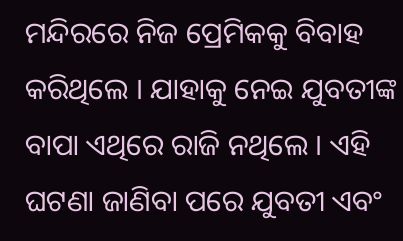ମନ୍ଦିରରେ ନିଜ ପ୍ରେମିକକୁ ବିବାହ କରିଥିଲେ । ଯାହାକୁ ନେଇ ଯୁବତୀଙ୍କ ବାପା ଏଥିରେ ରାଜି ନଥିଲେ । ଏହି ଘଟଣା ଜାଣିବା ପରେ ଯୁବତୀ ଏବଂ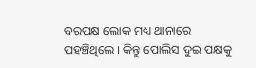ବରପକ୍ଷ ଲୋକ ମଧ୍ୟ ଥାନାରେ ପହଞ୍ଚିଥିଲେ । କିନ୍ତୁ ପୋଲିସ ଦୁଇ ପକ୍ଷକୁ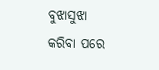ବୁଝାସୁଝା କରିବା ପରେ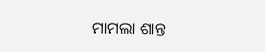ମାମଲା ଶାନ୍ତ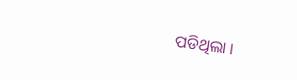ପଡିଥିଲା ।